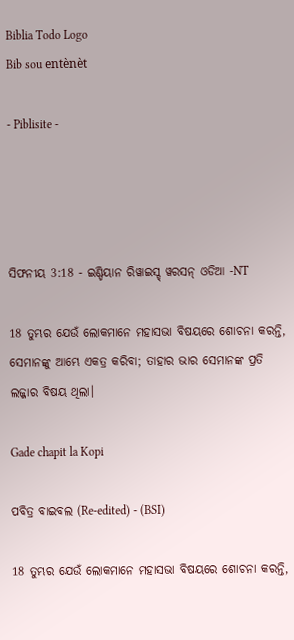Biblia Todo Logo
Bib sou entènèt

- Piblisite -




ସିଫନୀୟ 3:18 - ଇଣ୍ଡିୟାନ ରିୱାଇସ୍ଡ୍ ୱରସନ୍ ଓଡିଆ -NT

18 ତୁମ୍ଭର ଯେଉଁ ଲୋକମାନେ ମହାସଭା ବିଷୟରେ ଶୋଚନା କରନ୍ତି, ସେମାନଙ୍କୁ ଆମ୍ଭେ ଏକତ୍ର କରିବା; ତାହାର ଭାର ସେମାନଙ୍କ ପ୍ରତି ଲଜ୍ଜାର ବିଷୟ ଥିଲା।

Gade chapit la Kopi

ପବିତ୍ର ବାଇବଲ (Re-edited) - (BSI)

18 ତୁମ୍ଭର ଯେଉଁ ଲୋକମାନେ ମହାସଭା ବିଷୟରେ ଶୋଚନା କରନ୍ତି,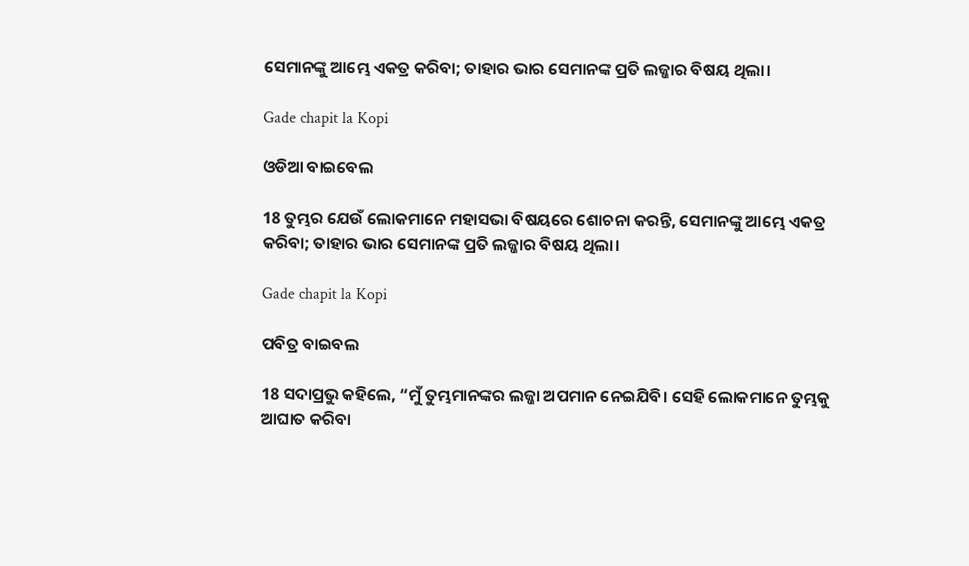ସେମାନଙ୍କୁ ଆମ୍ଭେ ଏକତ୍ର କରିବା; ତାହାର ଭାର ସେମାନଙ୍କ ପ୍ରତି ଲଜ୍ଜାର ବିଷୟ ଥିଲା।

Gade chapit la Kopi

ଓଡିଆ ବାଇବେଲ

18 ତୁମ୍ଭର ଯେଉଁ ଲୋକମାନେ ମହାସଭା ବିଷୟରେ ଶୋଚନା କରନ୍ତି, ସେମାନଙ୍କୁ ଆମ୍ଭେ ଏକତ୍ର କରିବା; ତାହାର ଭାର ସେମାନଙ୍କ ପ୍ରତି ଲଜ୍ଜାର ବିଷୟ ଥିଲା।

Gade chapit la Kopi

ପବିତ୍ର ବାଇବଲ

18 ସଦାପ୍ରଭୁ କହିଲେ, “ମୁଁ ତୁମ୍ଭମାନଙ୍କର ଲଜ୍ଜା ଅପମାନ ନେଇଯିବି। ସେହି ଲୋକମାନେ ତୁମ୍ଭକୁ ଆଘାତ କରିବା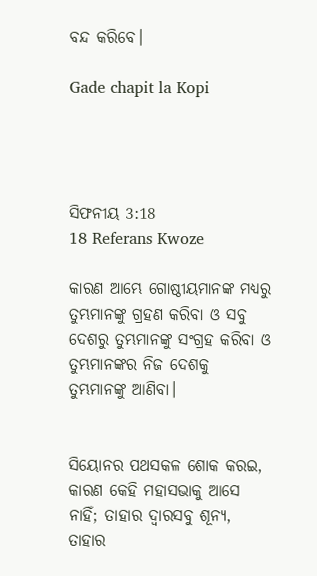ବନ୍ଦ କରିବେ।

Gade chapit la Kopi




ସିଫନୀୟ 3:18
18 Referans Kwoze

କାରଣ ଆମ୍ଭେ ଗୋଷ୍ଠୀୟମାନଙ୍କ ମଧ୍ୟରୁ ତୁମ୍ଭମାନଙ୍କୁ ଗ୍ରହଣ କରିବା ଓ ସବୁ ଦେଶରୁ ତୁମ୍ଭମାନଙ୍କୁ ସଂଗ୍ରହ କରିବା ଓ ତୁମ୍ଭମାନଙ୍କର ନିଜ ଦେଶକୁ ତୁମ୍ଭମାନଙ୍କୁ ଆଣିବା।


ସିୟୋନର ପଥସକଳ ଶୋକ କରଇ, କାରଣ କେହି ମହାସଭାକୁ ଆସେ ନାହିଁ; ତାହାର ଦ୍ୱାରସବୁ ଶୂନ୍ୟ, ତାହାର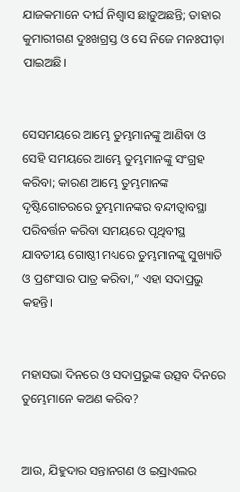ଯାଜକମାନେ ଦୀର୍ଘ ନିଶ୍ୱାସ ଛାଡ଼ୁଅଛନ୍ତି; ତାହାର କୁମାରୀଗଣ ଦୁଃଖଗ୍ରସ୍ତ ଓ ସେ ନିଜେ ମନଃପୀଡ଼ା ପାଇଅଛି।


ସେସମୟରେ ଆମ୍ଭେ ତୁମ୍ଭମାନଙ୍କୁ ଆଣିବା ଓ ସେହି ସମୟରେ ଆମ୍ଭେ ତୁମ୍ଭମାନଙ୍କୁ ସଂଗ୍ରହ କରିବା; କାରଣ ଆମ୍ଭେ ତୁମ୍ଭମାନଙ୍କ ଦୃଷ୍ଟିଗୋଚରରେ ତୁମ୍ଭମାନଙ୍କର ବନ୍ଦୀତ୍ୱାବସ୍ଥା ପରିବର୍ତ୍ତନ କରିବା ସମୟରେ ପୃଥିବୀସ୍ଥ ଯାବତୀୟ ଗୋଷ୍ଠୀ ମଧ୍ୟରେ ତୁମ୍ଭମାନଙ୍କୁ ସୁଖ୍ୟାତି ଓ ପ୍ରଶଂସାର ପାତ୍ର କରିବା,” ଏହା ସଦାପ୍ରଭୁ କହନ୍ତି।


ମହାସଭା ଦିନରେ ଓ ସଦାପ୍ରଭୁଙ୍କ ଉତ୍ସବ ଦିନରେ ତୁମ୍ଭେମାନେ କଅଣ କରିବ?


ଆଉ, ଯିହୁଦାର ସନ୍ତାନଗଣ ଓ ଇସ୍ରାଏଲର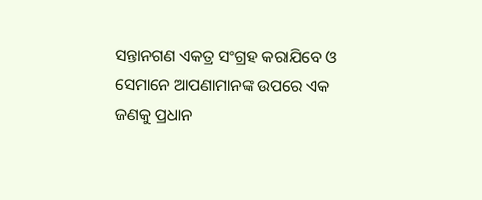ସନ୍ତାନଗଣ ଏକତ୍ର ସଂଗ୍ରହ କରାଯିବେ ଓ ସେମାନେ ଆପଣାମାନଙ୍କ ଉପରେ ଏକ ଜଣକୁ ପ୍ରଧାନ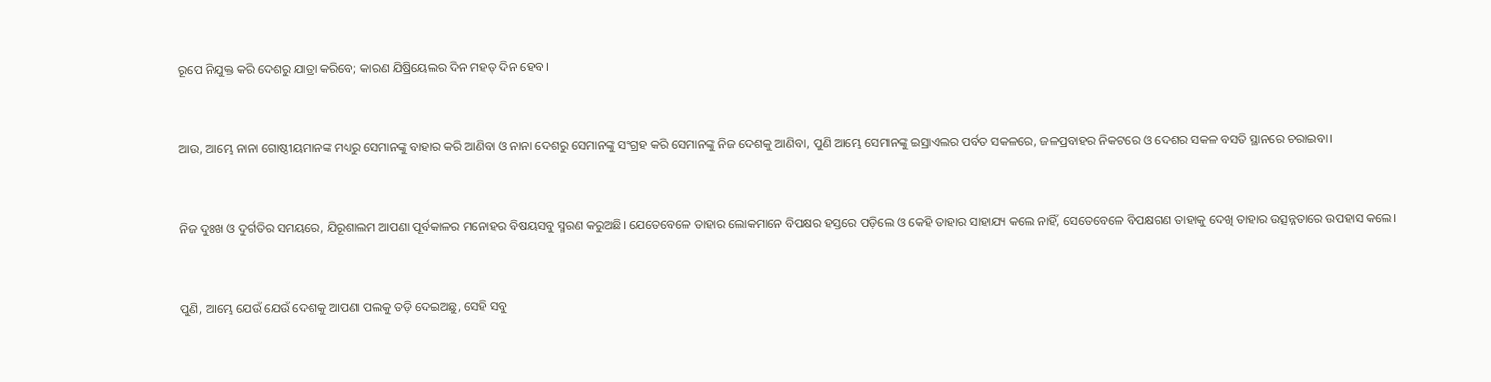ରୂପେ ନିଯୁକ୍ତ କରି ଦେଶରୁ ଯାତ୍ରା କରିବେ; କାରଣ ଯିଷ୍ରିୟେଲର ଦିନ ମହତ୍ ଦିନ ହେବ।


ଆଉ, ଆମ୍ଭେ ନାନା ଗୋଷ୍ଠୀୟମାନଙ୍କ ମଧ୍ୟରୁ ସେମାନଙ୍କୁ ବାହାର କରି ଆଣିବା ଓ ନାନା ଦେଶରୁ ସେମାନଙ୍କୁ ସଂଗ୍ରହ କରି ସେମାନଙ୍କୁ ନିଜ ଦେଶକୁ ଆଣିବା, ପୁଣି ଆମ୍ଭେ ସେମାନଙ୍କୁ ଇସ୍ରାଏଲର ପର୍ବତ ସକଳରେ, ଜଳପ୍ରବାହର ନିକଟରେ ଓ ଦେଶର ସକଳ ବସତି ସ୍ଥାନରେ ଚରାଇବା।


ନିଜ ଦୁଃଖ ଓ ଦୁର୍ଗତିର ସମୟରେ, ଯିରୂଶାଲମ ଆପଣା ପୂର୍ବକାଳର ମନୋହର ବିଷୟସବୁ ସ୍ମରଣ କରୁଅଛି। ଯେତେବେଳେ ତାହାର ଲୋକମାନେ ବିପକ୍ଷର ହସ୍ତରେ ପଡ଼ିଲେ ଓ କେହି ତାହାର ସାହାଯ୍ୟ କଲେ ନାହିଁ, ସେତେବେଳେ ବିପକ୍ଷଗଣ ତାହାକୁ ଦେଖି ତାହାର ଉତ୍ସନ୍ନତାରେ ଉପହାସ କଲେ।


ପୁଣି, ଆମ୍ଭେ ଯେଉଁ ଯେଉଁ ଦେଶକୁ ଆପଣା ପଲକୁ ତଡ଼ି ଦେଇଅଛୁ, ସେହି ସବୁ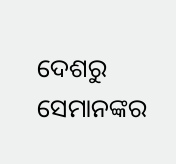ଦେଶରୁ ସେମାନଙ୍କର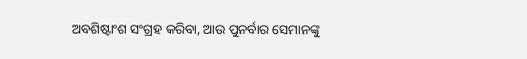ଅବଶିଷ୍ଟାଂଶ ସଂଗ୍ରହ କରିବା, ଆଉ ପୁନର୍ବାର ସେମାନଙ୍କୁ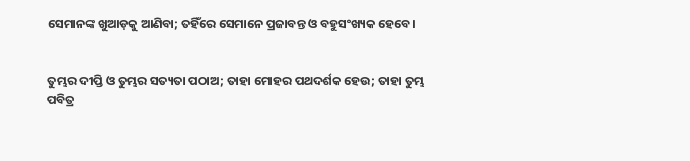ସେମାନଙ୍କ ଖୁଆଡ଼କୁ ଆଣିବା; ତହିଁରେ ସେମାନେ ପ୍ରଜାବନ୍ତ ଓ ବହୁସଂଖ୍ୟକ ହେବେ।


ତୁମ୍ଭର ଦୀପ୍ତି ଓ ତୁମ୍ଭର ସତ୍ୟତା ପଠାଅ; ତାହା ମୋହର ପଥଦର୍ଶକ ହେଉ; ତାହା ତୁମ୍ଭ ପବିତ୍ର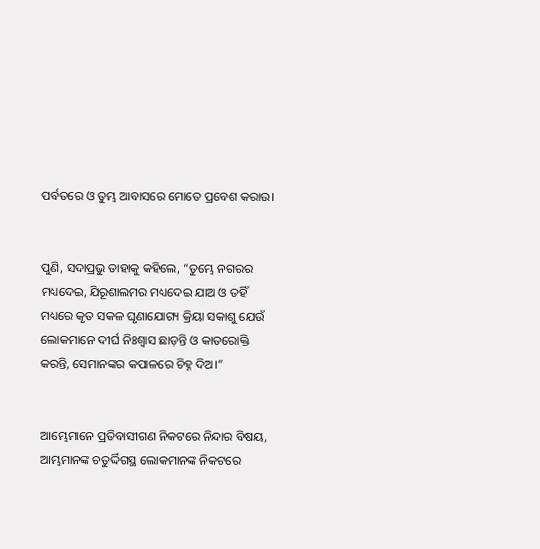ପର୍ବତରେ ଓ ତୁମ୍ଭ ଆବାସରେ ମୋତେ ପ୍ରବେଶ କରାଉ।


ପୁଣି, ସଦାପ୍ରଭୁ ତାହାକୁ କହିଲେ, “ତୁମ୍ଭେ ନଗରର ମଧ୍ୟଦେଇ, ଯିରୂଶାଲମର ମଧ୍ୟଦେଇ ଯାଅ ଓ ତହିଁ ମଧ୍ୟରେ କୃତ ସକଳ ଘୃଣାଯୋଗ୍ୟ କ୍ରିୟା ସକାଶୁ ଯେଉଁ ଲୋକମାନେ ଦୀର୍ଘ ନିଃଶ୍ୱାସ ଛାଡ଼ନ୍ତି ଓ କାତରୋକ୍ତି କରନ୍ତି, ସେମାନଙ୍କର କପାଳରେ ଚିହ୍ନ ଦିଅ।”


ଆମ୍ଭେମାନେ ପ୍ରତିବାସୀଗଣ ନିକଟରେ ନିନ୍ଦାର ବିଷୟ, ଆମ୍ଭମାନଙ୍କ ଚତୁର୍ଦ୍ଦିଗସ୍ଥ ଲୋକମାନଙ୍କ ନିକଟରେ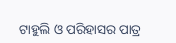ଟାହୁଲି ଓ ପରିହାସର ପାତ୍ର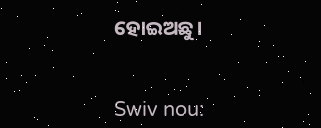ହୋଇଅଛୁ।


Swiv nou: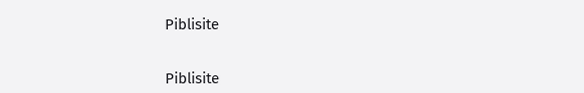Piblisite


Piblisite